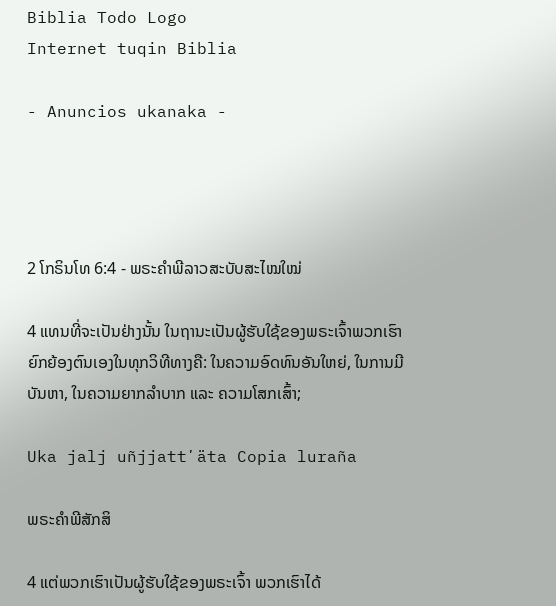Biblia Todo Logo
Internet tuqin Biblia

- Anuncios ukanaka -




2 ໂກຣິນໂທ 6:4 - ພຣະຄຳພີລາວສະບັບສະໄໝໃໝ່

4 ແທນທີ່ຈະເປັນຢ່າງນັ້ນ ໃນຖານະເປັນຜູ້ຮັບໃຊ້ຂອງພຣະເຈົ້າພວກເຮົາຍົກຍ້ອງຕົນເອງໃນທຸກວິທີທາງຄື: ໃນຄວາມອົດທົນອັນໃຫຍ່, ໃນການມີບັນຫາ, ໃນຄວາມຍາກລຳບາກ ແລະ ຄວາມໂສກເສົ້າ;

Uka jalj uñjjattʼäta Copia luraña

ພຣະຄຳພີສັກສິ

4 ແຕ່ພວກເຮົາເປັນຜູ້ຮັບໃຊ້ຂອງພຣະເຈົ້າ ພວກເຮົາໄດ້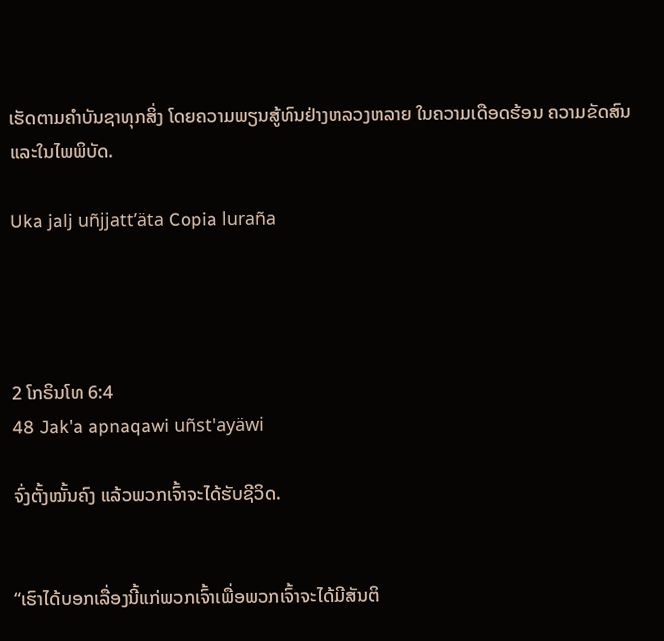ເຮັດຕາມຄຳບັນຊາທຸກສິ່ງ ໂດຍຄວາມພຽນສູ້ທົນຢ່າງຫລວງຫລາຍ ໃນຄວາມເດືອດຮ້ອນ ຄວາມຂັດສົນ ແລະໃນໄພພິບັດ.

Uka jalj uñjjattʼäta Copia luraña




2 ໂກຣິນໂທ 6:4
48 Jak'a apnaqawi uñst'ayäwi

ຈົ່ງຕັ້ງໝັ້ນຄົງ ແລ້ວພວກເຈົ້າຈະໄດ້ຮັບຊີວິດ.


“ເຮົາໄດ້ບອກເລື່ອງນີ້ແກ່ພວກເຈົ້າເພື່ອພວກເຈົ້າຈະໄດ້ມີສັນຕິ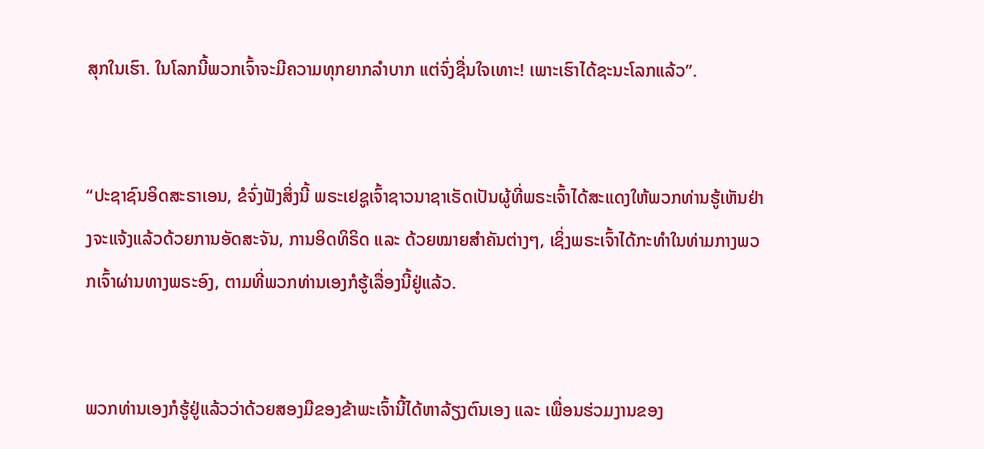ສຸກໃນເຮົາ. ໃນໂລກນີ້ພວກເຈົ້າຈະມີຄວາມທຸກຍາກລໍາບາກ ແຕ່ຈົ່ງຊື່ນໃຈເທາະ! ເພາະເຮົາໄດ້ຊະນະໂລກແລ້ວ”.


“ປະຊາຊົນອິດສະຣາເອນ, ຂໍຈົ່ງຟັງສິ່ງນີ້ ພຣະເຢຊູເຈົ້າຊາວນາຊາເຣັດເປັນຜູ້ທີ່ພຣະເຈົ້າໄດ້ສະແດງໃຫ້ພວກທ່ານຮູ້ເຫັນຢ່າງຈະແຈ້ງແລ້ວດ້ວຍການອັດສະຈັນ, ການອິດທິຣິດ ແລະ ດ້ວຍໝາຍສຳຄັນຕ່າງໆ, ເຊິ່ງພຣະເຈົ້າໄດ້ກະທຳໃນທ່າມກາງພວກເຈົ້າຜ່ານທາງພຣະອົງ, ຕາມທີ່ພວກທ່ານເອງກໍຮູ້ເລື່ອງນີ້ຢູ່ແລ້ວ.


ພວກທ່ານເອງກໍຮູ້ຢູ່ແລ້ວວ່າດ້ວຍສອງມືຂອງຂ້າພະເຈົ້ານີ້ໄດ້ຫາລ້ຽງຕົນເອງ ແລະ ເພື່ອນຮ່ວມງານຂອງ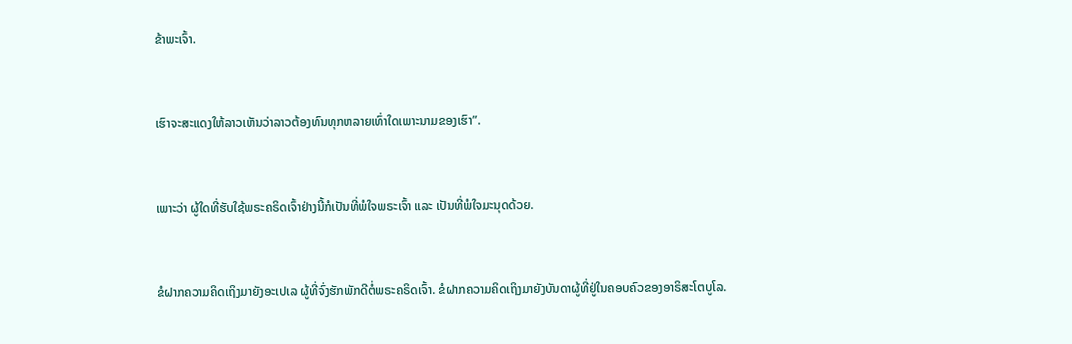ຂ້າພະເຈົ້າ.


ເຮົາຈະສະແດງໃຫ້ລາວເຫັນວ່າລາວຕ້ອງທົນທຸກຫລາຍເທົ່າໃດເພາະນາມຂອງເຮົາ”.


ເພາະວ່າ ຜູ້ໃດທີ່ຮັບໃຊ້ພຣະຄຣິດເຈົ້າຢ່າງນີ້ກໍເປັນທີ່ພໍໃຈພຣະເຈົ້າ ແລະ ເປັນທີ່ພໍໃຈມະນຸດດ້ວຍ.


ຂໍຝາກຄວາມຄິດເຖິງມາຍັງອະເປເລ ຜູ້ທີ່ຈົ່ງຮັກພັກດີຕໍ່ພຣະຄຣິດເຈົ້າ. ຂໍຝາກຄວາມຄິດເຖິງມາຍັງບັນດາຜູ້ທີ່ຢູ່ໃນຄອບຄົວຂອງອາຣິສະໂຕບູໂລ.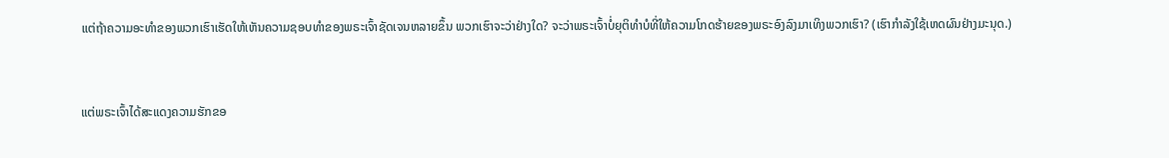ແຕ່ຖ້າຄວາມອະທຳຂອງພວກເຮົາເຮັດໃຫ້ເຫັນຄວາມຊອບທຳຂອງພຣະເຈົ້າຊັດເຈນຫລາຍຂຶ້ນ ພວກເຮົາຈະວ່າຢ່າງໃດ? ຈະວ່າພຣະເຈົ້າບໍ່ຍຸຕິທຳບໍທີ່ໃຫ້ຄວາມໂກດຮ້າຍຂອງພຣະອົງລົງມາເທິງພວກເຮົາ? (ເຮົາກຳລັງໃຊ້ເຫດຜົນຢ່າງມະນຸດ.)


ແຕ່ພຣະເຈົ້າໄດ້ສະແດງຄວາມຮັກຂອ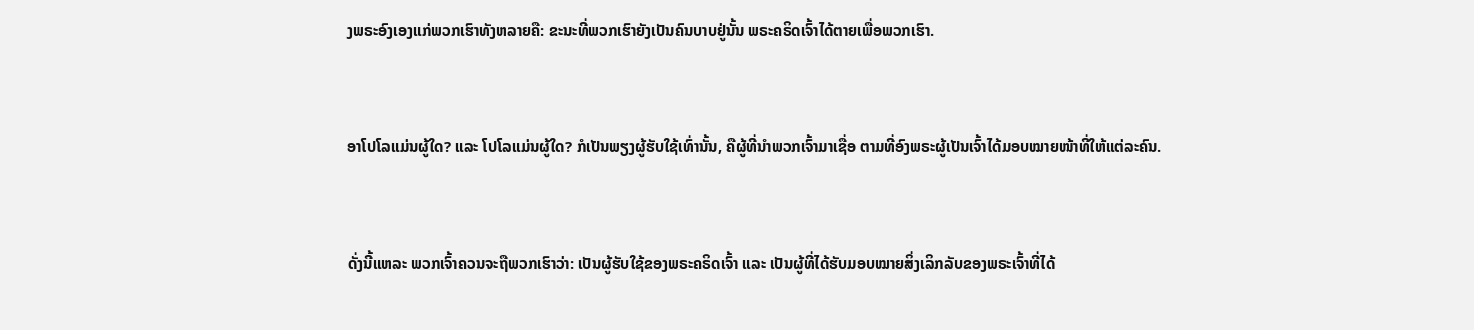ງພຣະອົງເອງແກ່ພວກເຮົາທັງຫລາຍຄື: ຂະນະທີ່ພວກເຮົາຍັງເປັນຄົນບາບຢູ່ນັ້ນ ພຣະຄຣິດເຈົ້າໄດ້ຕາຍເພື່ອພວກເຮົາ.


ອາໂປໂລແມ່ນຜູ້ໃດ? ແລະ ໂປໂລແມ່ນຜູ້ໃດ? ກໍເປັນພຽງຜູ້ຮັບໃຊ້ເທົ່ານັ້ນ, ຄືຜູ້ທີ່ນຳພວກເຈົ້າມາເຊື່ອ ຕາມທີ່ອົງພຣະຜູ້ເປັນເຈົ້າໄດ້ມອບໝາຍໜ້າທີ່ໃຫ້ແຕ່ລະຄົນ.


ດັ່ງນີ້ແຫລະ ພວກເຈົ້າຄວນຈະຖືພວກເຮົາວ່າ: ເປັນຜູ້ຮັບໃຊ້ຂອງພຣະຄຣິດເຈົ້າ ແລະ ເປັນຜູ້ທີ່ໄດ້ຮັບມອບໝາຍສິ່ງເລິກລັບຂອງພຣະເຈົ້າທີ່ໄດ້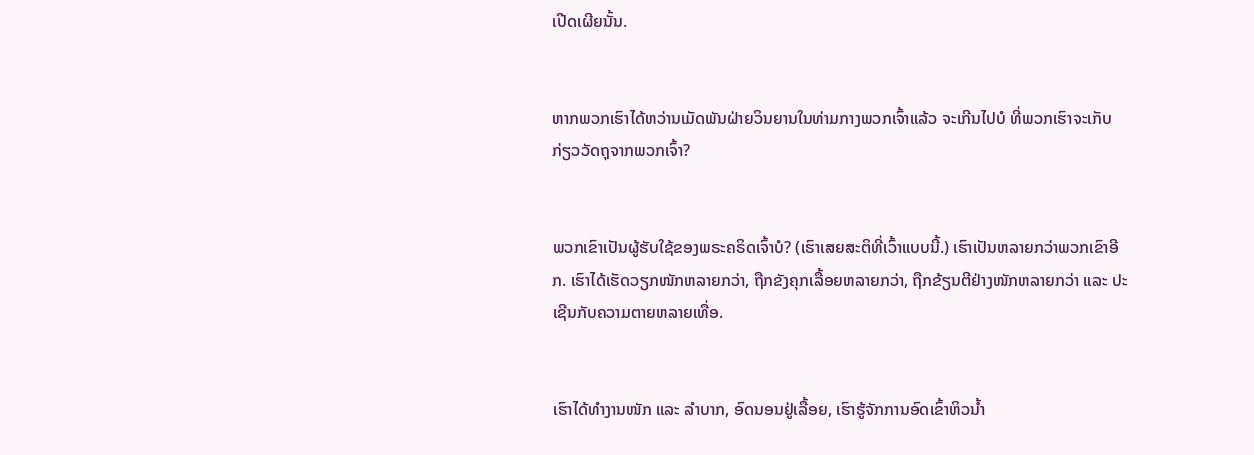ເປີດເຜີຍນັ້ນ.


ຫາກພວກເຮົາໄດ້ຫວ່ານເມັດພັນຝ່າຍວິນຍານໃນທ່າມກາງພວກເຈົ້າແລ້ວ ຈະເກີນໄປບໍ ທີ່ພວກເຮົາຈະເກັບກ່ຽວວັດຖຸຈາກພວກເຈົ້າ?


ພວກເຂົາເປັນຜູ້ຮັບໃຊ້ຂອງພຣະຄຣິດເຈົ້າບໍ? (ເຮົາເສຍສະຕິທີ່ເວົ້າແບບນີ້.) ເຮົາເປັນຫລາຍກວ່າພວກເຂົາອີກ. ເຮົາໄດ້ເຮັດວຽກໜັກຫລາຍກວ່າ, ຖືກຂັງຄຸກເລື້ອຍຫລາຍກວ່າ, ຖືກຂ້ຽນຕີຢ່າງໜັກຫລາຍກວ່າ ແລະ ປະເຊີນກັບຄວາມຕາຍຫລາຍເທື່ອ.


ເຮົາໄດ້ທຳງານໜັກ ແລະ ລຳບາກ, ອົດນອນຢູ່ເລື້ອຍ, ເຮົາຮູ້ຈັກການອົດເຂົ້າຫິວນ້ຳ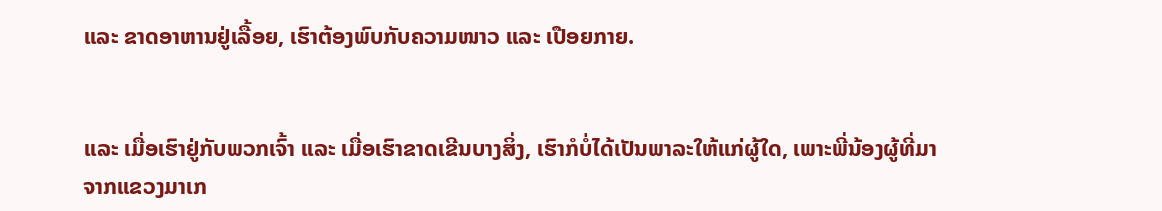ແລະ ຂາດອາຫານຢູ່ເລື້ອຍ, ເຮົາຕ້ອງພົບກັບຄວາມໜາວ ແລະ ເປືອຍກາຍ.


ແລະ ເມື່ອເຮົາຢູ່ກັບພວກເຈົ້າ ແລະ ເມື່ອເຮົາຂາດເຂີນບາງສິ່ງ, ເຮົາກໍບໍ່ໄດ້ເປັນພາລະໃຫ້ແກ່ຜູ້ໃດ, ເພາະພີ່ນ້ອງຜູ້ທີ່ມາຈາກແຂວງມາເກ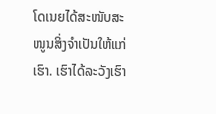ໂດເນຍໄດ້ສະໜັບສະໜູນສິ່ງຈຳເປັນໃຫ້ແກ່ເຮົາ. ເຮົາໄດ້ລະວັງເຮົາ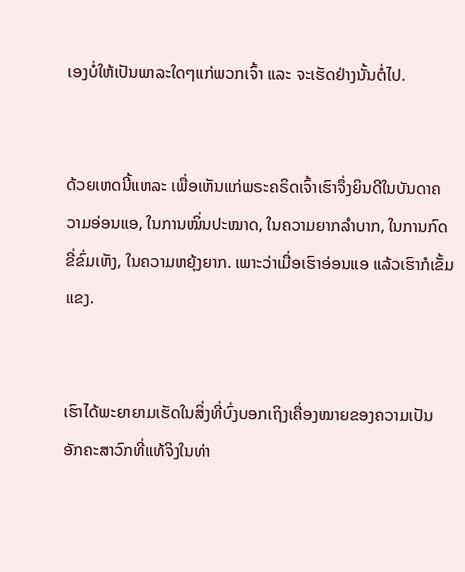ເອງບໍ່ໃຫ້ເປັນພາລະໃດໆແກ່ພວກເຈົ້າ ແລະ ຈະເຮັດຢ່າງນັ້ນຕໍ່ໄປ.


ດ້ວຍເຫດນີ້ແຫລະ ເພື່ອເຫັນແກ່ພຣະຄຣິດເຈົ້າເຮົາຈຶ່ງຍິນດີໃນບັນດາຄວາມອ່ອນແອ, ໃນການໝິ່ນປະໝາດ, ໃນຄວາມຍາກລຳບາກ, ໃນການກົດຂີ່ຂົ່ມເຫັງ, ໃນຄວາມຫຍຸ້ງຍາກ. ເພາະວ່າເມື່ອເຮົາອ່ອນແອ ແລ້ວເຮົາກໍເຂັ້ມແຂງ.


ເຮົາໄດ້ພະຍາຍາມເຮັດໃນສິ່ງທີ່ບົ່ງບອກເຖິງເຄື່ອງໝາຍຂອງຄວາມເປັນອັກຄະສາວົກທີ່ແທ້ຈິງໃນທ່າ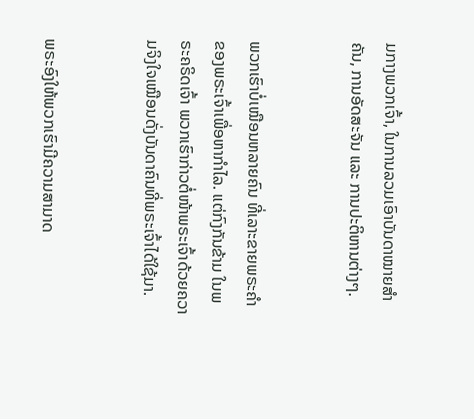ມກາງພວກເຈົ້າ, ໃນການລວມເອົາບັນດາໝາຍສຳຄັນ, ການອັດສະຈັນ ແລະ ການປະຕິຫານຕ່າງໆ.


ພວກເຮົາບໍ່ເໝືອນຫລາຍຄົນ ທີ່ເລາະຂາຍພຣະຄຳຂອງພຣະເຈົ້າເພື່ອຫາກຳໄລ. ແຕ່ກົງກັນຂ້າມ ໃນພຣະຄຣິດເຈົ້າ ພວກເຮົາກ່າວຕໍ່ໜ້າພຣະເຈົ້າດ້ວຍຄວາມຈິງໃຈເໝືອນດັ່ງບັນດາຄົນທີ່ພຣະເຈົ້າໄດ້ໃຊ້ມາ.


ພຣະອົງໃຫ້ພວກເຮົາມີຄວາມສາມາດ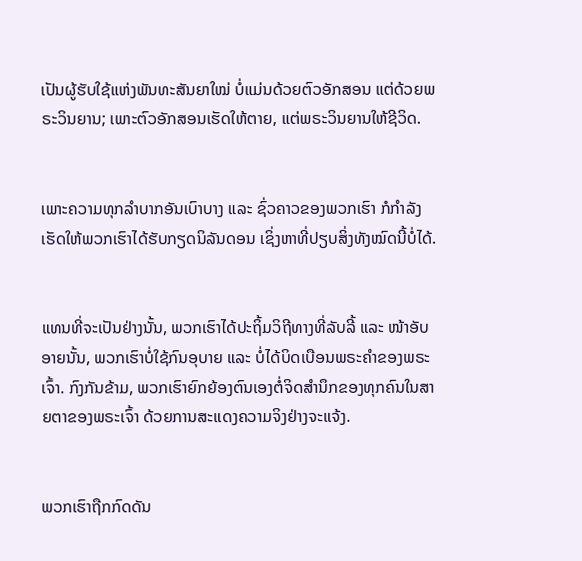ເປັນຜູ້ຮັບໃຊ້ແຫ່ງພັນທະສັນຍາໃໝ່ ບໍ່ແມ່ນດ້ວຍຕົວອັກສອນ ແຕ່ດ້ວຍພຣະວິນຍານ; ເພາະຕົວອັກສອນເຮັດໃຫ້ຕາຍ, ແຕ່ພຣະວິນຍານໃຫ້ຊີວິດ.


ເພາະຄວາມທຸກລຳບາກອັນເບົາບາງ ແລະ ຊົ່ວຄາວຂອງພວກເຮົາ ກໍກຳລັງເຮັດໃຫ້ພວກເຮົາໄດ້ຮັບກຽດນິລັນດອນ ເຊິ່ງຫາທີ່ປຽບສິ່ງທັງໝົດນີ້ບໍ່ໄດ້.


ແທນທີ່ຈະເປັນຢ່າງນັ້ນ, ພວກເຮົາໄດ້ປະຖິ້ມວິຖີທາງທີ່ລັບລີ້ ແລະ ໜ້າອັບອາຍນັ້ນ, ພວກເຮົາບໍ່ໃຊ້ກົນອຸບາຍ ແລະ ບໍ່ໄດ້ບິດເບືອນພຣະຄຳຂອງພຣະເຈົ້າ. ກົງກັນຂ້າມ, ພວກເຮົາຍົກຍ້ອງຕົນເອງຕໍ່ຈິດສຳນຶກຂອງທຸກຄົນໃນສາຍຕາຂອງພຣະເຈົ້າ ດ້ວຍການສະແດງຄວາມຈິງຢ່າງຈະແຈ້ງ.


ພວກເຮົາຖືກກົດດັນ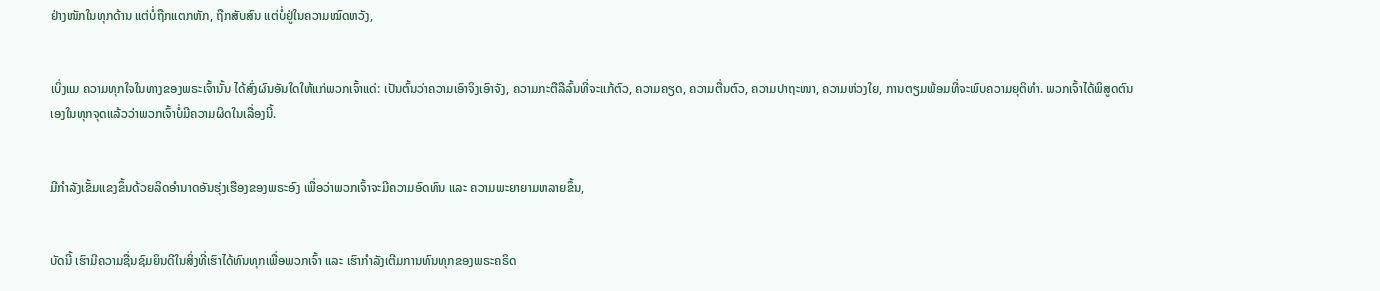ຢ່າງໜັກໃນທຸກດ້ານ ແຕ່ບໍ່ຖືກແຕກຫັກ, ຖືກສັບສົນ ແຕ່ບໍ່ຢູ່ໃນຄວາມໝົດຫວັງ,


ເບິ່ງແມ ຄວາມທຸກໃຈໃນທາງຂອງພຣະເຈົ້ານັ້ນ ໄດ້ສົ່ງຜົນອັນໃດໃຫ້ແກ່ພວກເຈົ້າແດ່: ເປັນຕົ້ນວ່າຄວາມເອົາຈິງເອົາຈັງ, ຄວາມກະຕືລືລົ້ນທີ່ຈະແກ້ຕົວ, ຄວາມຄຽດ, ຄວາມຕື່ນຕົວ, ຄວາມປາຖະໜາ, ຄວາມຫ່ວງໃຍ, ການຕຽມພ້ອມທີ່ຈະພົບຄວາມຍຸຕິທຳ. ພວກເຈົ້າໄດ້ພິສູດຕົນເອງໃນທຸກຈຸດແລ້ວວ່າພວກເຈົ້າບໍ່ມີຄວາມຜິດໃນເລື່ອງນີ້.


ມີກຳລັງເຂັ້ມແຂງຂຶ້ນດ້ວຍລິດອຳນາດອັນຮຸ່ງເຮືອງຂອງພຣະອົງ ເພື່ອວ່າພວກເຈົ້າຈະມີຄວາມອົດທົນ ແລະ ຄວາມພະຍາຍາມຫລາຍຂຶ້ນ,


ບັດນີ້ ເຮົາມີຄວາມຊື່ນຊົມຍິນດີໃນສິ່ງທີ່ເຮົາໄດ້ທົນທຸກເພື່ອພວກເຈົ້າ ແລະ ເຮົາກຳລັງເຕີມການທົນທຸກຂອງພຣະຄຣິດ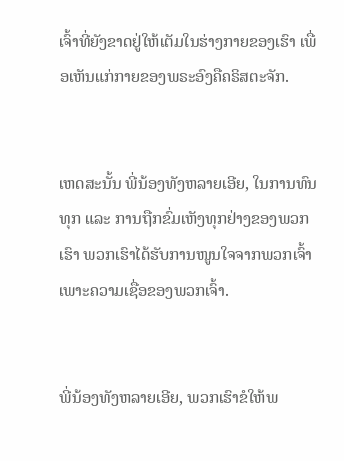ເຈົ້າທີ່ຍັງຂາດຢູ່ໃຫ້ເຕັມໃນຮ່າງກາຍຂອງເຮົາ ເພື່ອເຫັນແກ່ກາຍຂອງພຣະອົງຄືຄຣິສຕະຈັກ.


ເຫດສະນັ້ນ ພີ່ນ້ອງທັງຫລາຍເອີຍ, ໃນການທົນທຸກ ແລະ ການຖືກຂົ່ມເຫັງທຸກຢ່າງຂອງພວກເຮົາ ພວກເຮົາໄດ້ຮັບການໜູນໃຈຈາກພວກເຈົ້າເພາະຄວາມເຊື່ອຂອງພວກເຈົ້າ.


ພີ່ນ້ອງທັງຫລາຍເອີຍ, ພວກເຮົາຂໍໃຫ້ພ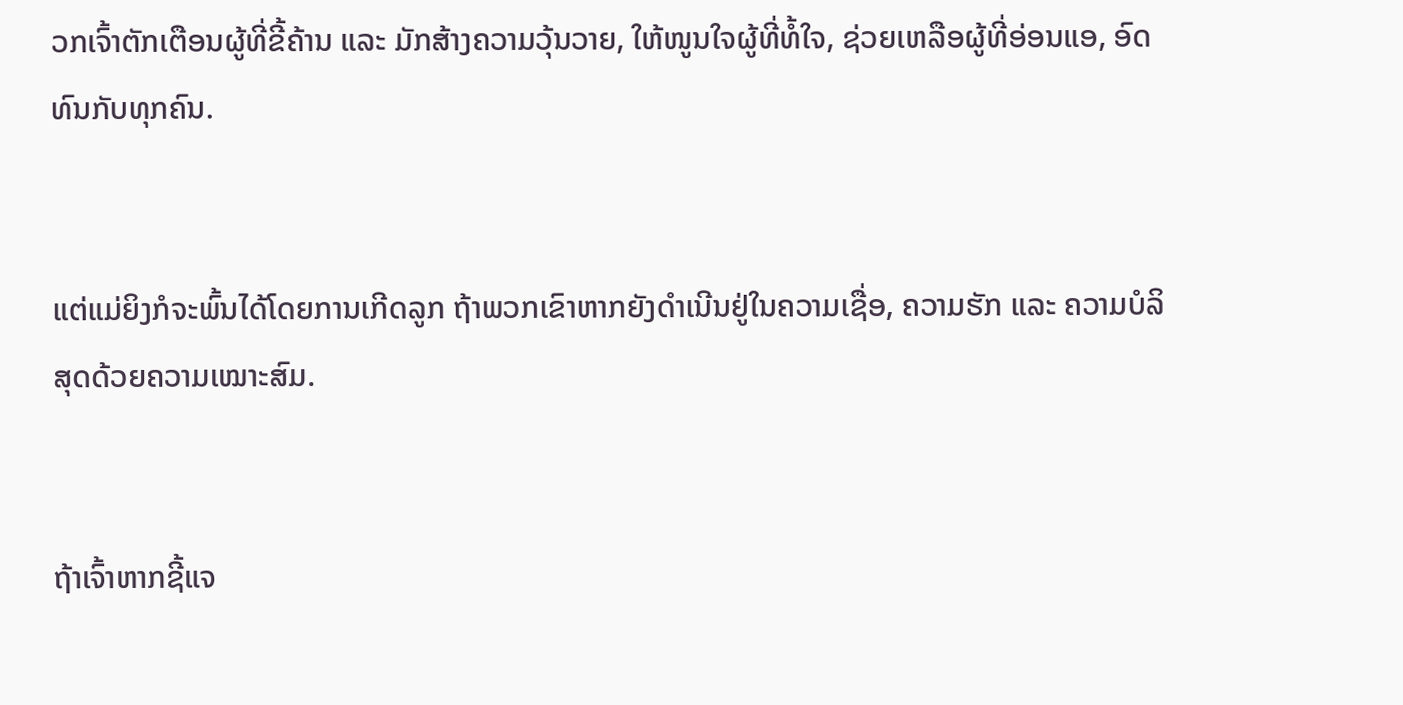ວກເຈົ້າຕັກເຕືອນຜູ້ທີ່ຂີ້ຄ້ານ ແລະ ມັກສ້າງຄວາມວຸ້ນວາຍ, ໃຫ້ໜູນໃຈຜູ້ທີ່ທໍ້ໃຈ, ຊ່ວຍເຫລືອຜູ້ທີ່ອ່ອນແອ, ອົດທົນກັບທຸກຄົນ.


ແຕ່ແມ່ຍິງກໍຈະພົ້ນໄດ້ໂດຍການເກີດລູກ ຖ້າພວກເຂົາຫາກຍັງດຳເນີນຢູ່ໃນຄວາມເຊື່ອ, ຄວາມຮັກ ແລະ ຄວາມບໍລິສຸດດ້ວຍຄວາມເໝາະສົມ.


ຖ້າເຈົ້າຫາກຊີ້ແຈ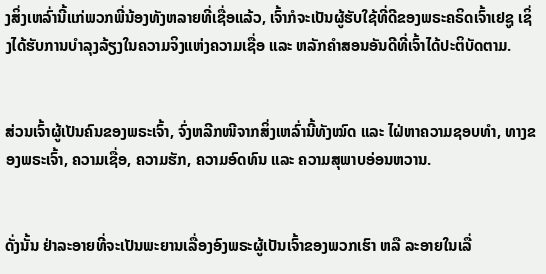ງສິ່ງເຫລົ່ານີ້ແກ່ພວກພີ່ນ້ອງທັງຫລາຍທີ່ເຊື່ອແລ້ວ, ເຈົ້າກໍຈະເປັນຜູ້ຮັບໃຊ້ທີ່ດີຂອງພຣະຄຣິດເຈົ້າເຢຊູ ເຊິ່ງໄດ້ຮັບການບຳລຸງລ້ຽງໃນຄວາມຈິງແຫ່ງຄວາມເຊື່ອ ແລະ ຫລັກຄຳສອນອັນດີທີ່ເຈົ້າໄດ້ປະຕິບັດຕາມ.


ສ່ວນເຈົ້າຜູ້ເປັນຄົນຂອງພຣະເຈົ້າ, ຈົ່ງຫລີກໜີຈາກສິ່ງເຫລົ່ານີ້ທັງໝົດ ແລະ ໄຝ່ຫາຄວາມຊອບທຳ, ທາງຂອງພຣະເຈົ້າ, ຄວາມເຊື່ອ, ຄວາມຮັກ, ຄວາມອົດທົນ ແລະ ຄວາມສຸພາບອ່ອນຫວານ.


ດັ່ງນັ້ນ ຢ່າລະອາຍທີ່ຈະເປັນພະຍານເລື່ອງອົງພຣະຜູ້ເປັນເຈົ້າຂອງພວກເຮົາ ຫລື ລະອາຍໃນເລື່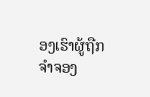ອງເຮົາຜູ້ຖືກຈຳຈອງ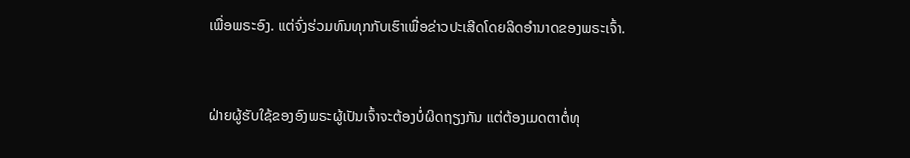ເພື່ອພຣະອົງ. ແຕ່ຈົ່ງຮ່ວມທົນທຸກກັບເຮົາເພື່ອຂ່າວປະເສີດໂດຍລິດອຳນາດຂອງພຣະເຈົ້າ.


ຝ່າຍຜູ້ຮັບໃຊ້ຂອງອົງພຣະຜູ້ເປັນເຈົ້າຈະຕ້ອງບໍ່ຜິດຖຽງກັນ ແຕ່ຕ້ອງເມດຕາຕໍ່ທຸ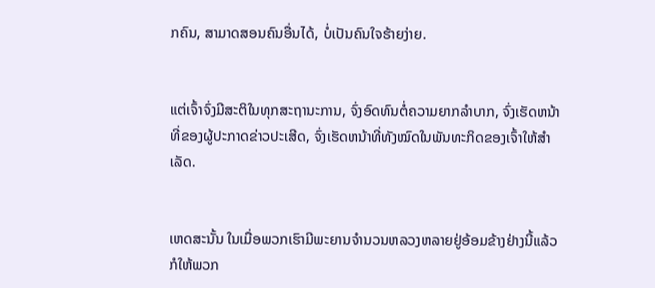ກຄົນ, ສາມາດສອນຄົນອື່ນໄດ້, ບໍ່ເປັນຄົນໃຈຮ້າຍງ່າຍ.


ແຕ່ເຈົ້າຈົ່ງມີສະຕິໃນທຸກສະຖານະການ, ຈົ່ງອົດທົນຕໍ່ຄວາມຍາກລຳບາກ, ຈົ່ງເຮັດຫນ້າທີ່ຂອງຜູ້ປະກາດຂ່າວປະເສີດ, ຈົ່ງເຮັດຫນ້າທີ່ທັງໝົດໃນພັນທະກິດຂອງເຈົ້າໃຫ້ສຳເລັດ.


ເຫດສະນັ້ນ ໃນເມື່ອພວກເຮົາມີພະຍານຈໍານວນຫລວງຫລາຍຢູ່ອ້ອມຂ້າງຢ່າງນີ້ແລ້ວ ກໍໃຫ້ພວກ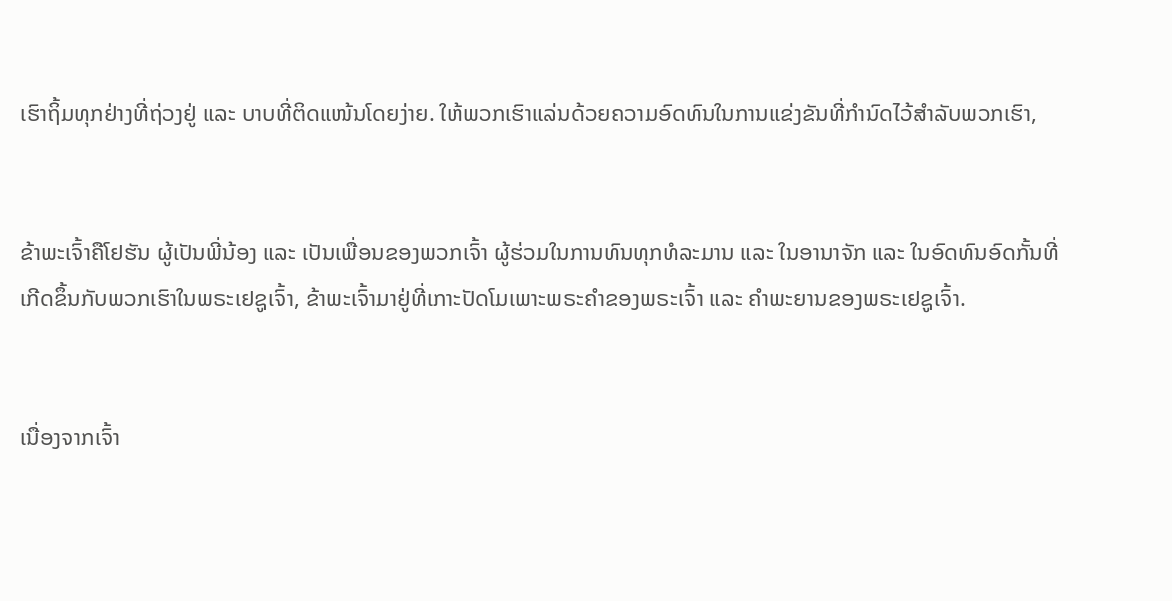ເຮົາຖິ້ມທຸກຢ່າງທີ່ຖ່ວງຢູ່ ແລະ ບາບທີ່ຕິດແໜ້ນໂດຍງ່າຍ. ໃຫ້ພວກເຮົາແລ່ນດ້ວຍຄວາມອົດທົນໃນການແຂ່ງຂັນທີ່ກຳນົດໄວ້ສຳລັບພວກເຮົາ,


ຂ້າພະເຈົ້າຄືໂຢຮັນ ຜູ້ເປັນພີ່ນ້ອງ ແລະ ເປັນເພື່ອນຂອງພວກເຈົ້າ ຜູ້ຮ່ວມໃນການທົນທຸກທໍລະມານ ແລະ ໃນອານາຈັກ ແລະ ໃນອົດທົນອົດກັ້ນທີ່ເກີດຂຶ້ນກັບພວກເຮົາໃນພຣະເຢຊູເຈົ້າ, ຂ້າພະເຈົ້າມາຢູ່ທີ່ເກາະປັດໂມເພາະພຣະຄຳຂອງພຣະເຈົ້າ ແລະ ຄຳພະຍານຂອງພຣະເຢຊູເຈົ້າ.


ເນື່ອງຈາກເຈົ້າ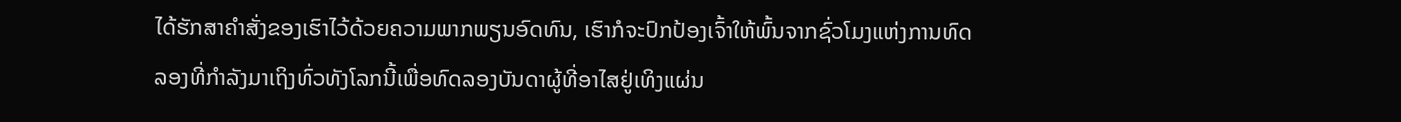ໄດ້ຮັກສາຄຳສັ່ງຂອງເຮົາໄວ້ດ້ວຍຄວາມພາກພຽນອົດທົນ, ເຮົາກໍຈະປົກປ້ອງເຈົ້າໃຫ້ພົ້ນຈາກຊົ່ວໂມງແຫ່ງການທົດລອງທີ່ກຳລັງມາເຖິງທົ່ວທັງໂລກນີ້ເພື່ອທົດລອງບັນດາຜູ້ທີ່ອາໄສຢູ່ເທິງແຜ່ນ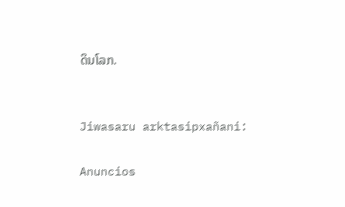ດິນໂລກ.


Jiwasaru arktasipxañani:

Anuncios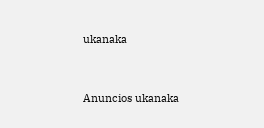ukanaka


Anuncios ukanaka